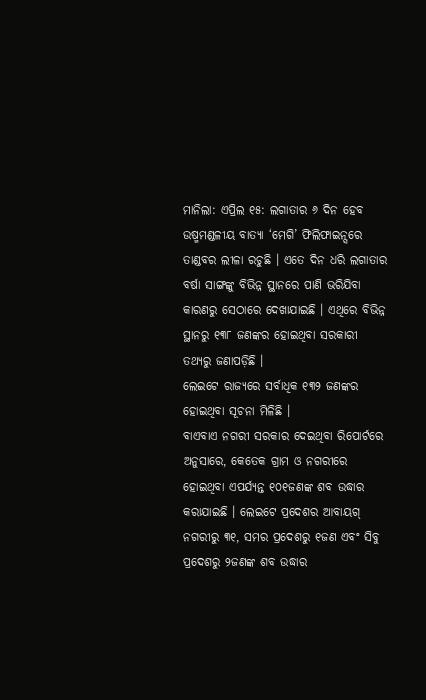ମାନିଲା: ଏପ୍ରିଲ ୧୫: ଲଗାତାର ୬ ଦିନ ହେବ ଉଷ୍ମମଣ୍ଡଳୀୟ ବାତ୍ୟା ‘ମେଗି’ ଫିଲିଫାଇନ୍ସରେ ତାଣ୍ଡବର ଲୀଳା ରଚୁଛି । ଏତେ ଦିନ ଧରି ଲଗାତାର ବର୍ଷା ସାଙ୍ଗଙ୍କୁ ବିଭିନ୍ନ ସ୍ଥାନରେ ପାଣି ଭରିଯିବା କାରଣରୁ ସେଠାରେ ଦେଖାଯାଇଛି । ଏଥିରେ ବିଭିନ୍ନ ସ୍ଥାନରୁ ୧୩୮ ଜଣଙ୍କର ହୋଇଥିବା ସରକାରୀ ତଥ୍ୟରୁ ଜଣାପଡ଼ିଛି ।
ଲେଇଟେ ରାଜ୍ୟରେ ସର୍ବାଧିକ ୧୩୨ ଜଣଙ୍କର ହୋଇଥିବା ସୂଚନା ମିଳିଛି ।
ବାଏବାଏ ନଗରୀ ସରକାର ଦେଇଥିବା ରିପୋର୍ଟରେ ଅନୁସାରେ, କେତେକ ଗ୍ରାମ ଓ ନଗରୀରେ ହୋଇଥିବା ଏପର୍ଯ୍ୟନ୍ତ ୧୦୧ଜଣଙ୍କ ଶବ ଉଦ୍ଧାର କରାଯାଇଛି । ଲେଇଟେ ପ୍ରଦେଶର ଆବାୟଗ୍ ନଗରୀରୁ ୩୧, ସମର ପ୍ରଦେଶରୁ ୧ଜଣ ଏବଂ ସିବୁ ପ୍ରଦେଶରୁ ୨ଜଣଙ୍କ ଶବ ଉଦ୍ଧାର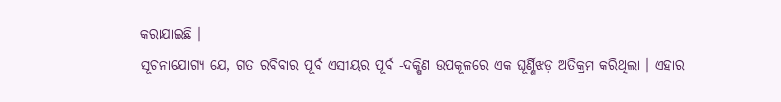କରାଯାଇଛି ।
ସୂଚନାଯୋଗ୍ୟ ଯେ, ଗତ ରବିବାର ପୂର୍ବ ଏସୀୟର ପୂର୍ବ -ଦକ୍ଷିଣ ଉପକୂଳରେ ଏକ ଘୂର୍ଣ୍ଣିଝଡ଼ ଅତିକ୍ରମ କରିଥିଲା । ଏହାର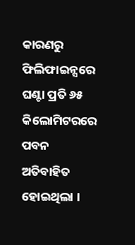କାରଣରୁ ଫିଲିଫାଇନ୍ସରେ ଘଣ୍ଟା ପ୍ରତି ୬୫ କିଲୋମିଟରରେ ପବନ ଅତିବାହିତ ହୋଇଥିଲା ।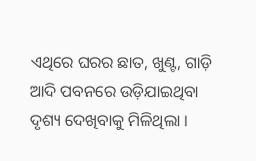ଏଥିରେ ଘରର ଛାତ, ଖୁଣ୍ଟ, ଗାଡ଼ି ଆଦି ପବନରେ ଉଡ଼ିଯାଇଥିବା ଦୃଶ୍ୟ ଦେଖିବାକୁ ମିଳିଥିଲା ।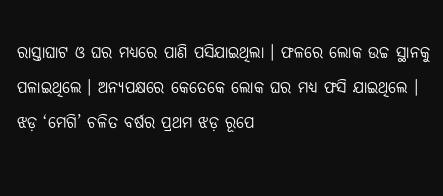ରାସ୍ତାଘାଟ ଓ ଘର ମଧ୍ୟରେ ପାଣି ପସିଯାଇଥିଲା । ଫଳରେ ଲୋକ ଉଚ୍ଚ ସ୍ଥାନକୁ ପଳାଇଥିଲେ । ଅନ୍ୟପକ୍ଷରେ କେତେକେ ଲୋକ ଘର ମଧ୍ୟ ଫସି ଯାଇଥିଲେ । ଝଡ଼ ‘ମେଗି’ ଚଳିତ ବର୍ଷର ପ୍ରଥମ ଝଡ଼ ରୂପେ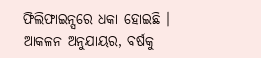ଫିଲିଫାଇନ୍ସରେ ଧକା ହୋଇଛି । ଆକଳନ ଅନୁଯାୟର, ବର୍ଷକୁ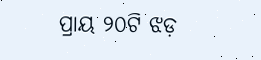ପ୍ରାୟ ୨୦ଟି ଝଡ଼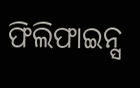ଫିଲିଫାଇନ୍ସ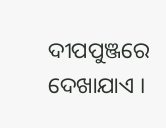ଦୀପପୁଞ୍ଜରେ ଦେଖାଯାଏ ।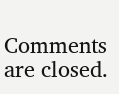Comments are closed.